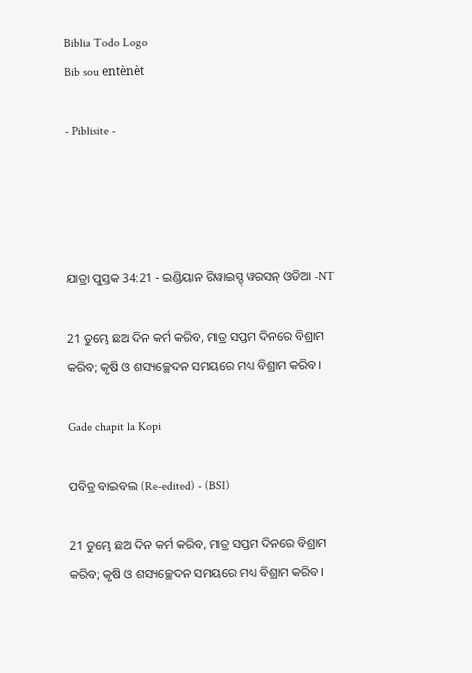Biblia Todo Logo
Bib sou entènèt

- Piblisite -




ଯାତ୍ରା ପୁସ୍ତକ 34:21 - ଇଣ୍ଡିୟାନ ରିୱାଇସ୍ଡ୍ ୱରସନ୍ ଓଡିଆ -NT

21 ତୁମ୍ଭେ ଛଅ ଦିନ କର୍ମ କରିବ, ମାତ୍ର ସପ୍ତମ ଦିନରେ ବିଶ୍ରାମ କରିବ; କୃଷି ଓ ଶସ୍ୟଚ୍ଛେଦନ ସମୟରେ ମଧ୍ୟ ବିଶ୍ରାମ କରିବ।

Gade chapit la Kopi

ପବିତ୍ର ବାଇବଲ (Re-edited) - (BSI)

21 ତୁମ୍ଭେ ଛଅ ଦିନ କର୍ମ କରିବ, ମାତ୍ର ସପ୍ତମ ଦିନରେ ବିଶ୍ରାମ କରିବ; କୃଷି ଓ ଶସ୍ୟଚ୍ଛେଦନ ସମୟରେ ମଧ୍ୟ ବିଶ୍ରାମ କରିବ।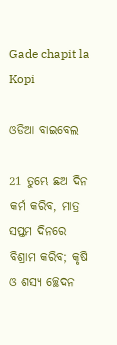Gade chapit la Kopi

ଓଡିଆ ବାଇବେଲ

21 ତୁମ୍ଭେ ଛଅ ଦିନ କର୍ମ କରିବ, ମାତ୍ର ସପ୍ତମ ଦିନରେ ବିଶ୍ରାମ କରିବ; କୃଷି ଓ ଶସ୍ୟ ଚ୍ଛେଦନ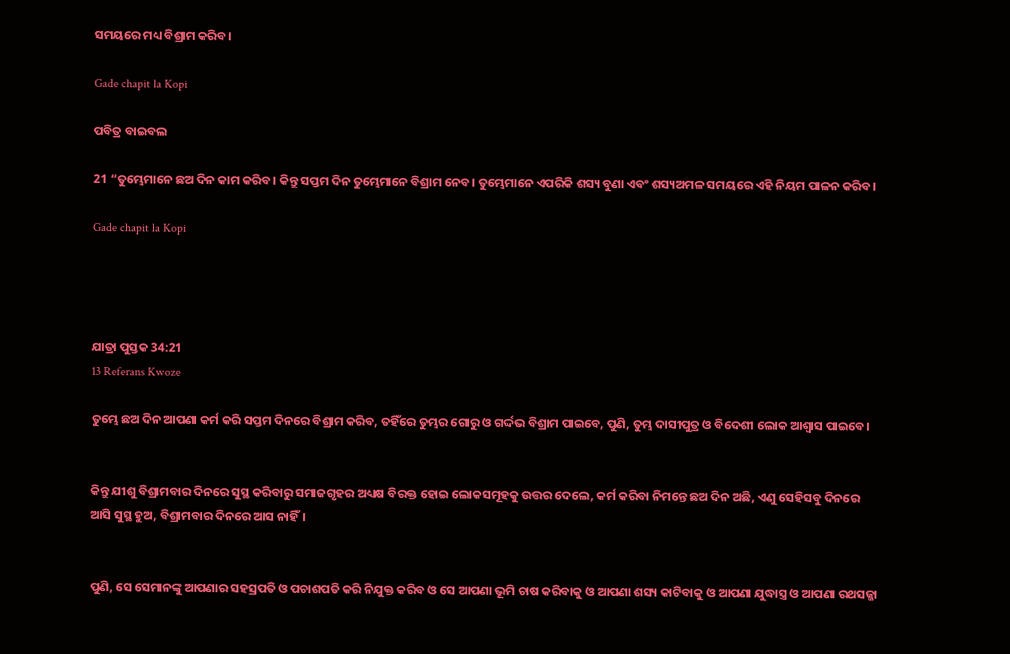ସମୟରେ ମଧ୍ୟ ବିଶ୍ରାମ କରିବ।

Gade chapit la Kopi

ପବିତ୍ର ବାଇବଲ

21 “ତୁମ୍ଭେମାନେ ଛଅ ଦିନ କାମ କରିବ। କିନ୍ତୁ ସପ୍ତମ ଦିନ ତୁମ୍ଭେମାନେ ବିଶ୍ରାମ ନେବ। ତୁମ୍ଭେମାନେ ଏପରିକି ଶସ୍ୟ ବୁଣା ଏବଂ ଶସ୍ୟଅମଳ ସମୟରେ ଏହି ନିୟମ ପାଳନ କରିବ।

Gade chapit la Kopi




ଯାତ୍ରା ପୁସ୍ତକ 34:21
13 Referans Kwoze

ତୁମ୍ଭେ ଛଅ ଦିନ ଆପଣା କର୍ମ କରି ସପ୍ତମ ଦିନରେ ବିଶ୍ରାମ କରିବ, ତହିଁରେ ତୁମ୍ଭର ଗୋରୁ ଓ ଗର୍ଦ୍ଦଭ ବିଶ୍ରାମ ପାଇବେ, ପୁଣି, ତୁମ୍ଭ ଦାସୀପୁତ୍ର ଓ ବିଦେଶୀ ଲୋକ ଆଶ୍ୱାସ ପାଇବେ।


କିନ୍ତୁ ଯୀଶୁ ବିଶ୍ରାମବାର ଦିନରେ ସୁସ୍ଥ କରିବାରୁ ସମାଜଗୃହର ଅଧ୍ୟକ୍ଷ ବିରକ୍ତ ହୋଇ ଲୋକସମୂହକୁ ଉତ୍ତର ଦେଲେ, କର୍ମ କରିବା ନିମନ୍ତେ ଛଅ ଦିନ ଅଛି, ଏଣୁ ସେହିସବୁ ଦିନରେ ଆସି ସୁସ୍ଥ ହୁଅ, ବିଶ୍ରାମବାର ଦିନରେ ଆସ ନାହିଁ।


ପୁଣି, ସେ ସେମାନଙ୍କୁ ଆପଣାର ସହସ୍ରପତି ଓ ପଚାଶପତି କରି ନିଯୁକ୍ତ କରିବ ଓ ସେ ଆପଣା ଭୂମି ଚାଷ କରିବାକୁ ଓ ଆପଣା ଶସ୍ୟ କାଟିବାକୁ ଓ ଆପଣା ଯୁଦ୍ଧାସ୍ତ୍ର ଓ ଆପଣା ରଥସଜ୍ଜା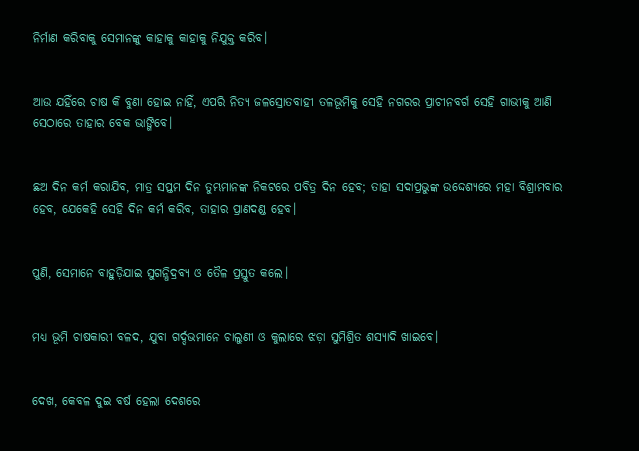ନିର୍ମାଣ କରିବାକୁ ସେମାନଙ୍କୁ କାହାକୁ କାହାକୁ ନିଯୁକ୍ତ କରିବ।


ଆଉ ଯହିଁରେ ଚାଷ କି ବୁଣା ହୋଇ ନାହିଁ, ଏପରି ନିତ୍ୟ ଜଳସ୍ରୋତବାହୀ ତଳଭୂମିକୁ ସେହି ନଗରର ପ୍ରାଚୀନବର୍ଗ ସେହି ଗାଭୀକୁ ଆଣି ସେଠାରେ ତାହାର ବେକ ଭାଙ୍ଗିବେ।


ଛଅ ଦିନ କର୍ମ କରାଯିବ, ମାତ୍ର ସପ୍ତମ ଦିନ ତୁମ୍ଭମାନଙ୍କ ନିକଟରେ ପବିତ୍ର ଦିନ ହେବ; ତାହା ସଦାପ୍ରଭୁଙ୍କ ଉଦ୍ଦେଶ୍ୟରେ ମହା ବିଶ୍ରାମବାର ହେବ, ଯେକେହି ସେହି ଦିନ କର୍ମ କରିବ, ତାହାର ପ୍ରାଣଦଣ୍ଡ ହେବ।


ପୁଣି, ସେମାନେ ବାହୁଡ଼ିଯାଇ ସୁଗନ୍ଧିଦ୍ରବ୍ୟ ଓ ତୈଳ ପ୍ରସ୍ତୁତ କଲେ।


ମଧ୍ୟ ଭୂମି ଚାଷକାରୀ ବଳଦ, ଯୁବା ଗର୍ଦ୍ଦଭମାନେ ଚାଲୁଣୀ ଓ କୁଲାରେ ଝଡ଼ା ସୁମିଶ୍ରିତ ଶସ୍ୟାଦି ଖାଇବେ।


ଦେଖ, କେବଳ ଦୁଇ ବର୍ଷ ହେଲା ଦେଶରେ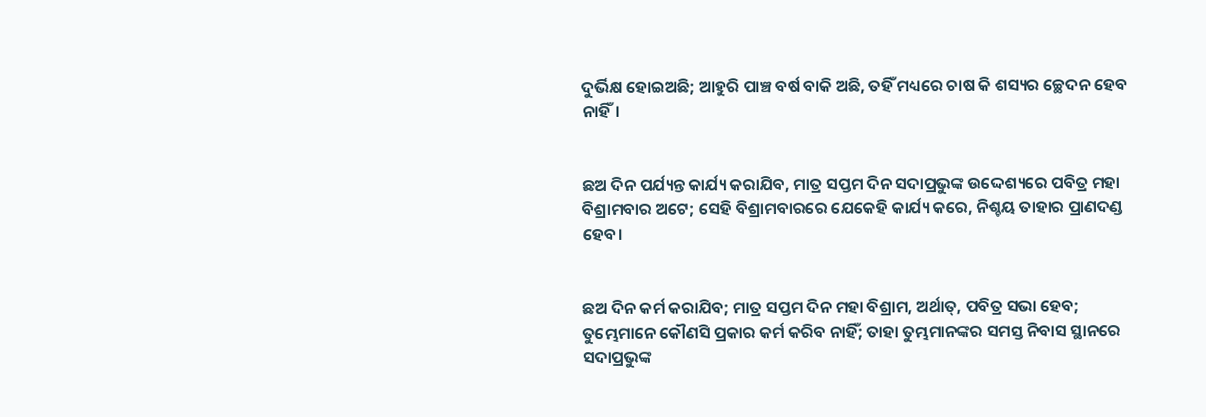ଦୁର୍ଭିକ୍ଷ ହୋଇଅଛି; ଆହୁରି ପାଞ୍ଚ ବର୍ଷ ବାକି ଅଛି, ତହିଁ ମଧ୍ୟରେ ଚାଷ କି ଶସ୍ୟର ଚ୍ଛେଦନ ହେବ ନାହିଁ।


ଛଅ ଦିନ ପର୍ଯ୍ୟନ୍ତ କାର୍ଯ୍ୟ କରାଯିବ, ମାତ୍ର ସପ୍ତମ ଦିନ ସଦାପ୍ରଭୁଙ୍କ ଉଦ୍ଦେଶ୍ୟରେ ପବିତ୍ର ମହା ବିଶ୍ରାମବାର ଅଟେ; ସେହି ବିଶ୍ରାମବାରରେ ଯେକେହି କାର୍ଯ୍ୟ କରେ, ନିଶ୍ଚୟ ତାହାର ପ୍ରାଣଦଣ୍ଡ ହେବ।


ଛଅ ଦିନ କର୍ମ କରାଯିବ; ମାତ୍ର ସପ୍ତମ ଦିନ ମହା ବିଶ୍ରାମ, ଅର୍ଥାତ୍‍, ପବିତ୍ର ସଭା ହେବ; ତୁମ୍ଭେମାନେ କୌଣସି ପ୍ରକାର କର୍ମ କରିବ ନାହିଁ; ତାହା ତୁମ୍ଭମାନଙ୍କର ସମସ୍ତ ନିବାସ ସ୍ଥାନରେ ସଦାପ୍ରଭୁଙ୍କ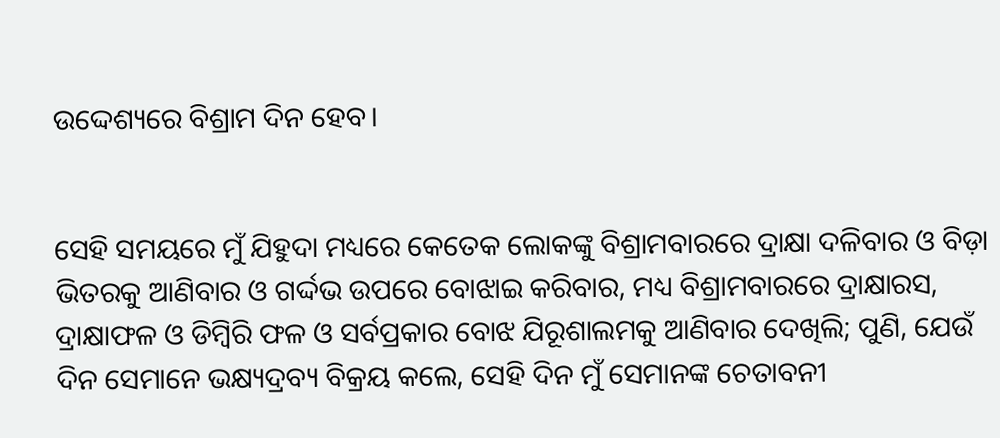ଉଦ୍ଦେଶ୍ୟରେ ବିଶ୍ରାମ ଦିନ ହେବ।


ସେହି ସମୟରେ ମୁଁ ଯିହୁଦା ମଧ୍ୟରେ କେତେକ ଲୋକଙ୍କୁ ବିଶ୍ରାମବାରରେ ଦ୍ରାକ୍ଷା ଦଳିବାର ଓ ବିଡ଼ା ଭିତରକୁ ଆଣିବାର ଓ ଗର୍ଦ୍ଦଭ ଉପରେ ବୋଝାଇ କରିବାର, ମଧ୍ୟ ବିଶ୍ରାମବାରରେ ଦ୍ରାକ୍ଷାରସ, ଦ୍ରାକ୍ଷାଫଳ ଓ ଡିମ୍ବିରି ଫଳ ଓ ସର୍ବପ୍ରକାର ବୋଝ ଯିରୂଶାଲମକୁ ଆଣିବାର ଦେଖିଲି; ପୁଣି, ଯେଉଁ ଦିନ ସେମାନେ ଭକ୍ଷ୍ୟଦ୍ରବ୍ୟ ବିକ୍ରୟ କଲେ, ସେହି ଦିନ ମୁଁ ସେମାନଙ୍କ ଚେତାବନୀ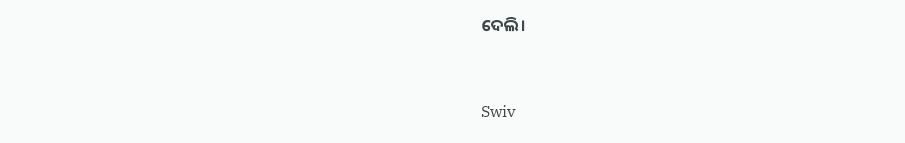ଦେଲି।


Swiv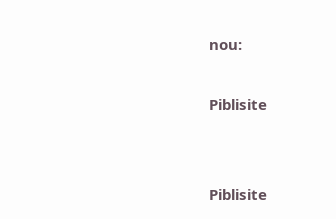nou:

Piblisite


Piblisite